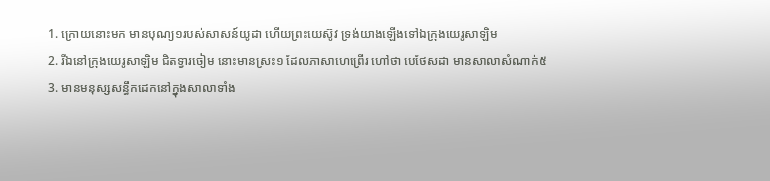1. ក្រោយនោះមក មានបុណ្យ១របស់សាសន៍យូដា ហើយព្រះយេស៊ូវ ទ្រង់យាងឡើងទៅឯក្រុងយេរូសាឡិម
2. រីឯនៅក្រុងយេរូសាឡិម ជិតទ្វារចៀម នោះមានស្រះ១ ដែលភាសាហេព្រើរ ហៅថា បេថែសដា មានសាលាសំណាក់៥
3. មានមនុស្សសន្ធឹកដេកនៅក្នុងសាលាទាំង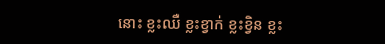នោះ ខ្លះឈឺ ខ្លះខ្វាក់ ខ្លះខ្វិន ខ្លះ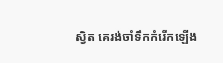ស្វិត គេរង់ចាំទឹកកំរើកឡើង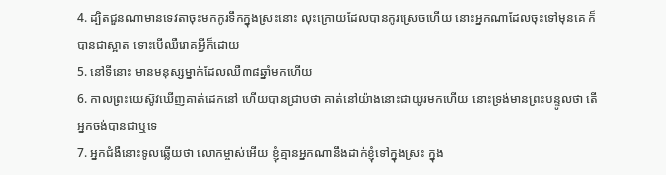4. ដ្បិតជួនណាមានទេវតាចុះមកកូរទឹកក្នុងស្រះនោះ លុះក្រោយដែលបានកូរស្រេចហើយ នោះអ្នកណាដែលចុះទៅមុនគេ ក៏បានជាស្អាត ទោះបើឈឺរោគអ្វីក៏ដោយ
5. នៅទីនោះ មានមនុស្សម្នាក់ដែលឈឺ៣៨ឆ្នាំមកហើយ
6. កាលព្រះយេស៊ូវឃើញគាត់ដេកនៅ ហើយបានជ្រាបថា គាត់នៅយ៉ាងនោះជាយូរមកហើយ នោះទ្រង់មានព្រះបន្ទូលថា តើអ្នកចង់បានជាឬទេ
7. អ្នកជំងឺនោះទូលឆ្លើយថា លោកម្ចាស់អើយ ខ្ញុំគ្មានអ្នកណានឹងដាក់ខ្ញុំទៅក្នុងស្រះ ក្នុង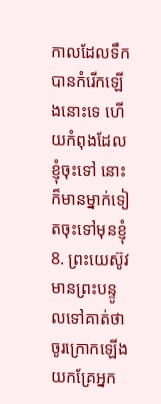កាលដែលទឹកបានកំរើកឡើងនោះទេ ហើយកំពុងដែលខ្ញុំចុះទៅ នោះក៏មានម្នាក់ទៀតចុះទៅមុនខ្ញុំ
8. ព្រះយេស៊ូវមានព្រះបន្ទូលទៅគាត់ថា ចូរក្រោកឡើង យកគ្រែអ្នក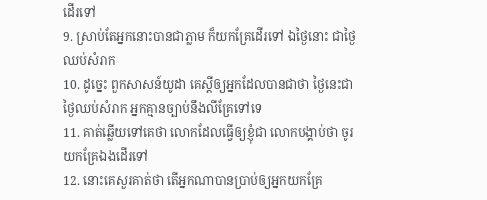ដើរទៅ
9. ស្រាប់តែអ្នកនោះបានជាភ្លាម ក៏យកគ្រែដើរទៅ ឯថ្ងៃនោះ ជាថ្ងៃឈប់សំរាក
10. ដូច្នេះ ពួកសាសន៍យូដា គេស្តីឲ្យអ្នកដែលបានជាថា ថ្ងៃនេះជាថ្ងៃឈប់សំរាក អ្នកគ្មានច្បាប់នឹងលីគ្រែទៅទេ
11. គាត់ឆ្លើយទៅគេថា លោកដែលធ្វើឲ្យខ្ញុំជា លោកបង្គាប់ថា ចូរយកគ្រែឯងដើរទៅ
12. នោះគេសួរគាត់ថា តើអ្នកណាបានប្រាប់ឲ្យអ្នកយកគ្រែ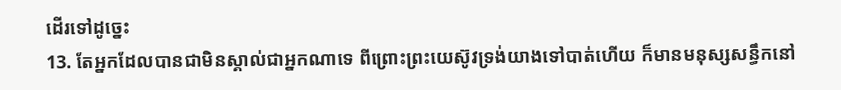ដើរទៅដូច្នេះ
13. តែអ្នកដែលបានជាមិនស្គាល់ជាអ្នកណាទេ ពីព្រោះព្រះយេស៊ូវទ្រង់យាងទៅបាត់ហើយ ក៏មានមនុស្សសន្ធឹកនៅ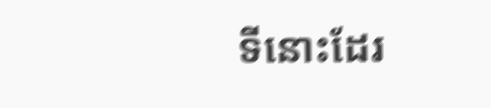ទីនោះដែរ